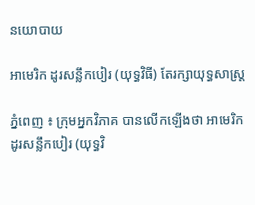នយោបាយ

អាមេរិក ដូរសន្លឹកបៀរ (យុទ្ធវិធី) តែរក្សាយុទ្ធសាស្ត្រ

ភ្នំពេញ ៖ ក្រុមអ្នកវិភាគ បានលើកឡើងថា អាមេរិកដូរសន្លឹកបៀរ (យុទ្ធវិ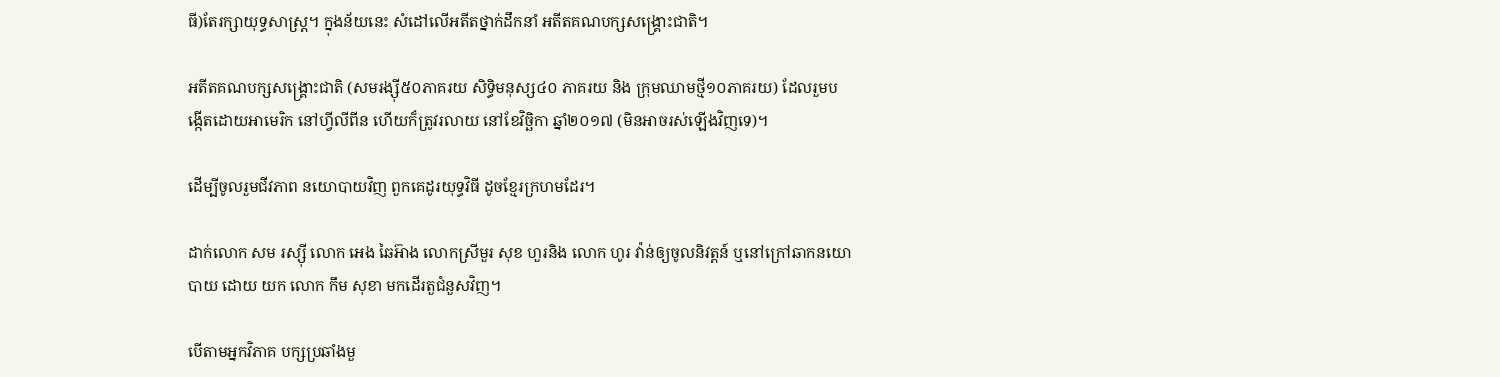ធី)តែរក្សាយុទ្ធសាស្ត្រ។ ក្នុងន័យនេះ សំដៅលើអតីតថ្នាក់ដឹកនាំ អតីតគណបក្សសង្រ្គោះជាតិ។

អតីតគណបក្សសង្គ្រោះជាតិ (សមរង្ស៊ី៥០ភាគរយ សិទ្ធិមនុស្ស៤០ ភាគរយ និង ក្រុមឈាមថ្មី១០ភាគរយ) ដែលរួមបង្កើតដោយអាមេរិក នៅហ្វីលីពីន ហើយក៏ត្រូវរលាយ នៅខែវិច្ឆិកា ឆ្នាំ២០១៧ (មិនអាចរស់ឡើងវិញទេ)។

ដើម្បីចូលរួមជីវភាព នយោបាយវិញ ពួកគេដូរយុទ្ធវិធី ដូចខ្មែរក្រហមដែរ។

ដាក់លោក សម រស្ស៊ី លោក អេង ឆៃអ៊ាង លោកស្រីមួរ សុខ ហួរនិង លោក ហូរ វ៉ាន់ឲ្យចូលនិវត្តន៍ ឬនៅក្រៅឆាកនយោបាយ ដោយ យក លោក កឹម សុខា មកដើរតួជំនួសវិញ។

បើតាមអ្នកវិភាគ បក្សប្រឆាំងមួ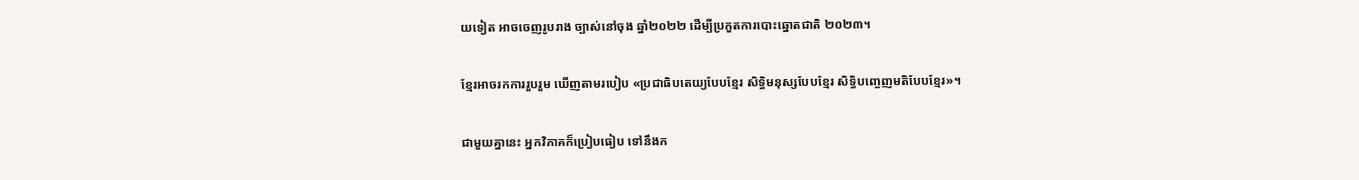យទៀត អាចចេញរូបរាង ច្បាស់នៅចុង ឆ្នាំ២០២២ ដើម្បីប្រកួតការបោះឆ្នោតជាតិ ២០២៣។

ខ្មែរអាចរកការរួបរួម ឃើញតាមរបៀប «ប្រជាធិបតេយ្យបែបខ្មែរ សិទ្ធិមនុស្សបែបខ្មែរ សិទ្ធិបញ្ចេញមតិបែបខ្មែរ»។

ជាមួយគ្នានេះ អ្នកវិភាគក៏ប្រៀបធៀប ទៅនឹងក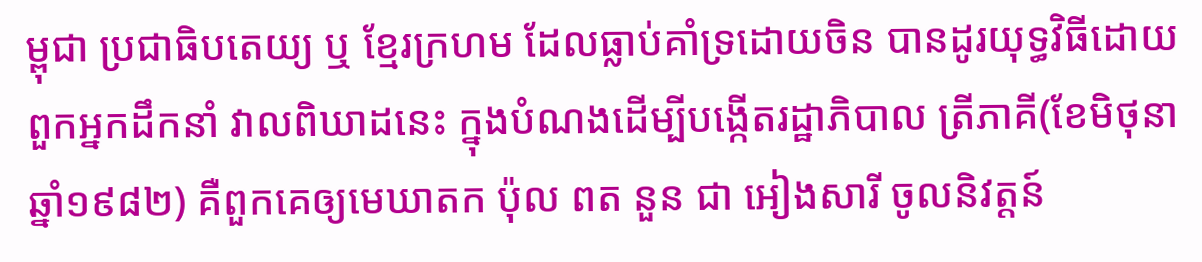ម្ពុជា ប្រជាធិបតេយ្យ ឬ ខ្មែរក្រហម ដែលធ្លាប់គាំទ្រដោយចិន បានដូរយុទ្ធវិធីដោយពួកអ្នកដឹកនាំ វាលពិឃាដនេះ ក្នុងបំណងដើម្បីបង្កើតរដ្ឋាភិបាល ត្រីភាគី(ខែមិថុនា ឆ្នាំ១៩៨២) គឺពួកគេឲ្យមេឃាតក ប៉ុល ពត នួន ជា អៀងសារី ចូលនិវត្តន៍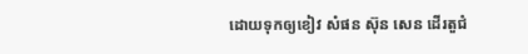ដោយទុកឲ្យខៀវ សំផន ស៊ុន សេន ដើរតួជំ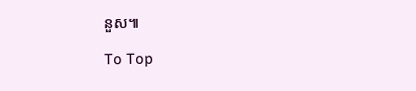នួស៕

To Top